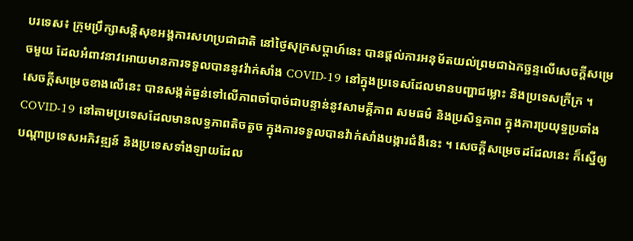បរទេស៖ ក្រុមប្រឹក្សាសន្តិសុខអង្គការសហប្រជាជាតិ នៅថ្ងៃសុក្រសប្តាហ៍នេះ បានផ្តល់ការអនុម័តយល់ព្រមជាឯកច្ឆន្ទលើសេចក្តីសម្រេចមួយ ដែលអំពាវនាវអោយមានការទទួលបាននូវវ៉ាក់សាំង COVID-19 នៅក្នុងប្រទេសដែលមានបញ្ហាជម្លោះ និងប្រទេសក្រីក្រ ។
សេចក្តីសម្រេចខាងលើនេះ បានសង្កត់ធ្ងន់ទៅលើភាពចាំបាច់ជាបន្ទាន់នូវសាមគ្គីភាព សមធម៌ និងប្រសិទ្ធភាព ក្នុងការប្រយុទ្ធប្រឆាំង COVID-19 នៅតាមប្រទេសដែលមានលទ្ធភាពតិចតួច ក្នុងការទទួលបានវ៉ាក់សាំងបង្ការជំងឺនេះ ។ សេចក្តីសម្រេចដដែលនេះ ក៏ស្នើឲ្យបណ្តាប្រទេសអភិវឌ្ឍន៍ និងប្រទេសទាំងឡាយដែល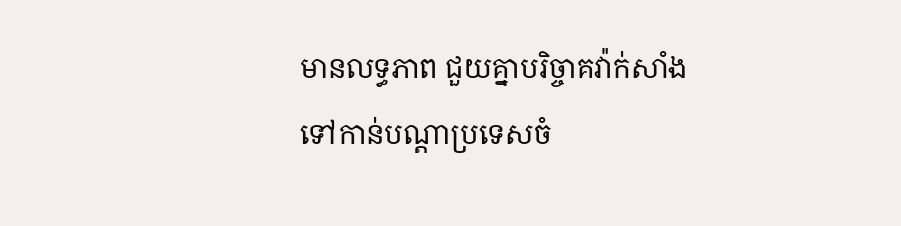មានលទ្ធភាព ជួយគ្នាបរិច្ចាគវ៉ាក់សាំងទៅកាន់បណ្តាប្រទេសចំ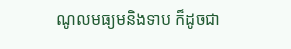ណូលមធ្យមនិងទាប ក៏ដូចជា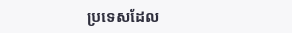ប្រទេសដែល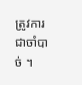ត្រូវការជាចាំបាច់ ។